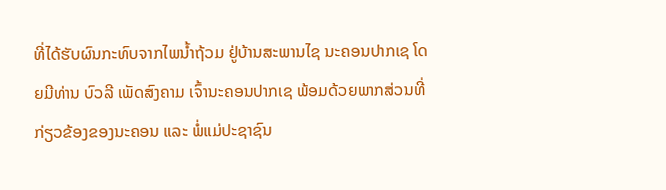ທີ່ໄດ້ຮັບຜົນກະທົບຈາກໄພນໍ້າຖ້ວມ ຢູ່ບ້ານສະພານໄຊ ນະຄອນປາກເຊ ໂດຍມີທ່ານ ບົວລີ ເພັດສົງຄາມ ເຈົ້ານະຄອນປາກເຊ ພ້ອມດ້ວຍພາກສ່ວນທີ່ກ່ຽວຂ້ອງຂອງນະຄອນ ແລະ ພໍ່ແມ່ປະຊາຊົນ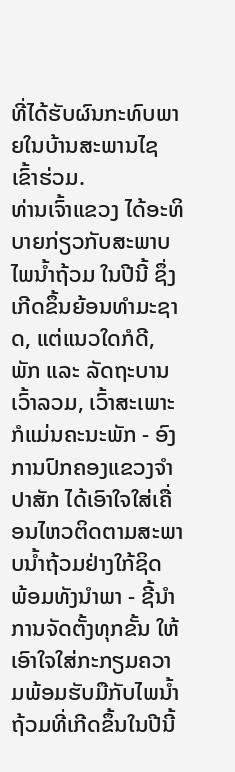ທີ່ໄດ້ຮັບຜົນກະທົບພາຍໃນບ້ານສະພານໄຊ ເຂົ້າຮ່ວມ.
ທ່ານເຈົ້າແຂວງ ໄດ້ອະທິບາຍກ່ຽວກັບສະພາບໄພນໍ້າຖ້ວມ ໃນປີນີ້ ຊຶ່ງເກີດຂຶ້ນຍ້ອນທໍາມະຊາດ, ແຕ່ແນວໃດກໍດີ, ພັກ ແລະ ລັດຖະບານ ເວົ້າລວມ, ເວົ້າສະເພາະ ກໍແມ່ນຄະນະພັກ - ອົງການປົກຄອງແຂວງຈໍາປາສັກ ໄດ້ເອົາໃຈໃສ່ເຄື່ອນໄຫວຕິດຕາມສະພາບນໍ້າຖ້ວມຢ່າງໃກ້ຊິດ ພ້ອມທັງນໍາພາ - ຊີ້ນໍາການຈັດຕັ້ງທຸກຂັ້ນ ໃຫ້ເອົາໃຈໃສ່ກະກຽມຄວາມພ້ອມຮັບມືກັບໄພນໍ້າຖ້ວມທີ່ເກີດຂຶ້ນໃນປີນີ້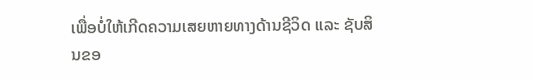ເພື່ອບໍ່ໃຫ້ເກີດຄວາມເສຍຫາຍທາງດ້ານຊີວິດ ແລະ ຊັບສິນຂອ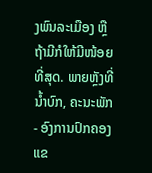ງພົນລະເມືອງ ຫຼື ຖ້າມີກໍໃຫ້ມີໜ້ອຍທີ່ສຸດ. ພາຍຫຼັງທີ່ນໍ້າບົກ, ຄະນະພັກ - ອົງການປົກຄອງແຂ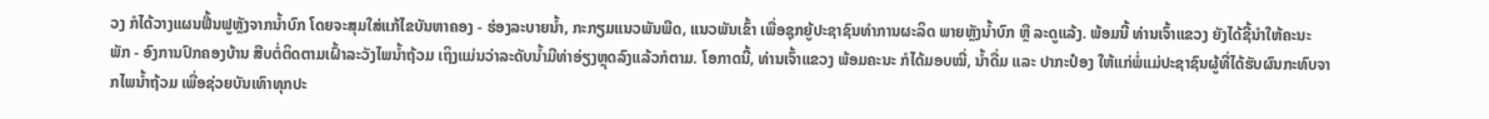ວງ ກໍໄດ້ວາງແຜນຟື້ນຟູຫຼັງຈາກນໍ້າບົກ ໂດຍຈະສຸມໃສ່ແກ້ໄຂບັນຫາຄອງ - ຮ່ອງລະບາຍນໍ້າ, ກະກຽມແນວພັນພືດ, ແນວພັນເຂົ້າ ເພື່ອຊຸກຍູ້ປະຊາຊົນທໍາການຜະລິດ ພາຍຫຼັງນໍ້າບົກ ຫຼື ລະດູແລ້ງ. ພ້ອມນີ້ ທ່ານເຈົ້າແຂວງ ຍັງໄດ້ຊີ້ນໍາໃຫ້ຄະນະພັກ - ອົງການປົກຄອງບ້ານ ສືບຕໍ່ຕິດຕາມເຝົ້າລະວັງໄພນໍ້າຖ້ວມ ເຖິງແມ່ນວ່າລະດັບນໍ້າມີທ່າອ່ຽງຫຼຸດລົງແລ້ວກໍຕາມ. ໂອກາດນີ້, ທ່ານເຈົ້າແຂວງ ພ້ອມຄະນະ ກໍໄດ້ມອບໝີ່, ນໍ້າດື່ມ ແລະ ປາກະປ໋ອງ ໃຫ້ແກ່ພໍ່ແມ່ປະຊາຊົນຜູ້ທີ່ໄດ້ຮັບຜົນກະທົບຈາກໄພນໍ້າຖ້ວມ ເພື່ອຊ່ວຍບັນເທົາທຸກປະ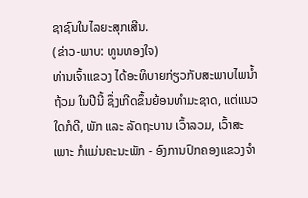ຊາຊົນໃນໄລຍະສຸກເສີນ.
(ຂ່າວ-ພາບ: ທູນທອງໃຈ)
ທ່ານເຈົ້າແຂວງ ໄດ້ອະທິບາຍກ່ຽວກັບສະພາບໄພນໍ້າຖ້ວມ ໃນປີນີ້ ຊຶ່ງເກີດຂຶ້ນຍ້ອນທໍາມະຊາດ, ແຕ່ແນວໃດກໍດີ, ພັກ ແລະ ລັດຖະບານ ເວົ້າລວມ, ເວົ້າສະເພາະ ກໍແມ່ນຄະນະພັກ - ອົງການປົກຄອງແຂວງຈໍາ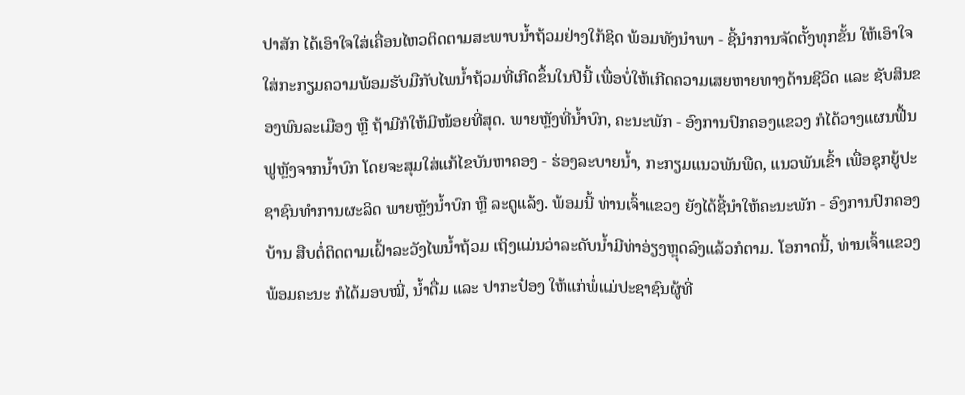ປາສັກ ໄດ້ເອົາໃຈໃສ່ເຄື່ອນໄຫວຕິດຕາມສະພາບນໍ້າຖ້ວມຢ່າງໃກ້ຊິດ ພ້ອມທັງນໍາພາ - ຊີ້ນໍາການຈັດຕັ້ງທຸກຂັ້ນ ໃຫ້ເອົາໃຈໃສ່ກະກຽມຄວາມພ້ອມຮັບມືກັບໄພນໍ້າຖ້ວມທີ່ເກີດຂຶ້ນໃນປີນີ້ ເພື່ອບໍ່ໃຫ້ເກີດຄວາມເສຍຫາຍທາງດ້ານຊີວິດ ແລະ ຊັບສິນຂອງພົນລະເມືອງ ຫຼື ຖ້າມີກໍໃຫ້ມີໜ້ອຍທີ່ສຸດ. ພາຍຫຼັງທີ່ນໍ້າບົກ, ຄະນະພັກ - ອົງການປົກຄອງແຂວງ ກໍໄດ້ວາງແຜນຟື້ນຟູຫຼັງຈາກນໍ້າບົກ ໂດຍຈະສຸມໃສ່ແກ້ໄຂບັນຫາຄອງ - ຮ່ອງລະບາຍນໍ້າ, ກະກຽມແນວພັນພືດ, ແນວພັນເຂົ້າ ເພື່ອຊຸກຍູ້ປະຊາຊົນທໍາການຜະລິດ ພາຍຫຼັງນໍ້າບົກ ຫຼື ລະດູແລ້ງ. ພ້ອມນີ້ ທ່ານເຈົ້າແຂວງ ຍັງໄດ້ຊີ້ນໍາໃຫ້ຄະນະພັກ - ອົງການປົກຄອງບ້ານ ສືບຕໍ່ຕິດຕາມເຝົ້າລະວັງໄພນໍ້າຖ້ວມ ເຖິງແມ່ນວ່າລະດັບນໍ້າມີທ່າອ່ຽງຫຼຸດລົງແລ້ວກໍຕາມ. ໂອກາດນີ້, ທ່ານເຈົ້າແຂວງ ພ້ອມຄະນະ ກໍໄດ້ມອບໝີ່, ນໍ້າດື່ມ ແລະ ປາກະປ໋ອງ ໃຫ້ແກ່ພໍ່ແມ່ປະຊາຊົນຜູ້ທີ່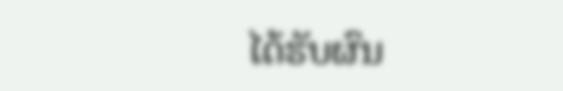ໄດ້ຮັບຜົນ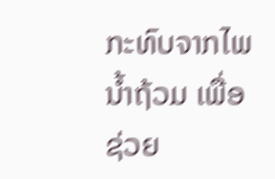ກະທົບຈາກໄພນໍ້າຖ້ວມ ເພື່ອຊ່ວຍ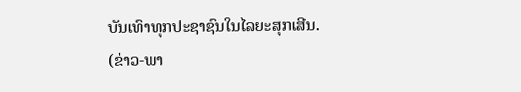ບັນເທົາທຸກປະຊາຊົນໃນໄລຍະສຸກເສີນ.
(ຂ່າວ-ພາ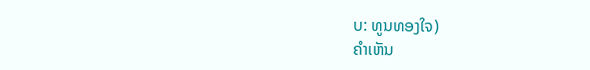ບ: ທູນທອງໃຈ)
ຄໍາເຫັນ